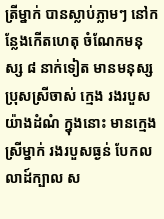ត្រីម្នាក់ បានស្លាប់ភ្លាមៗ នៅកន្លែងកើតហេតុ ចំណែកមនុស្ស ៨ នាក់ទៀត មានមនុស្សប្រុសស្រីចាស់ ក្មេង រងរបួសយ៉ាងដំណំ ក្នុងនោះ មានក្មេងស្រីម្នាក់ រងរបួសធ្ងន់ បែកលលាដ៍ក្បាល ស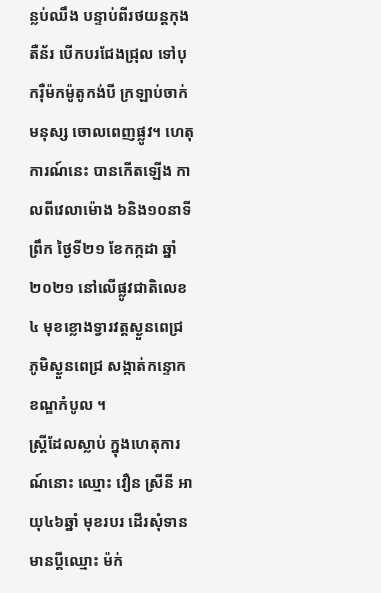ន្លប់ឈឹង បន្ទាប់ពីរថយន្តកុងតឺន័រ បើកបរជែងជ្រុល ទៅបុករ៉ឺម៉កម៉ូតូកង់បី ក្រឡាប់ចាក់មនុស្ស ចោលពេញផ្លូវ។ ហេតុការណ៍នេះ បានកើតឡើង កាលពីវេលាម៉ោង ៦និង១០នាទីព្រឹក ថ្ងៃទី២១ ខែកក្កដា ឆ្នាំ២០២១ នៅលើផ្លូវជាតិលេខ៤ មុខខ្លោងទ្វារវត្តស្ងួនពេជ្រ ភូមិស្ងួនពេជ្រ សង្កាត់កន្ទោក ខណ្ឌកំបូល ។
ស្ត្រីដែលស្លាប់ ក្នុងហេតុការណ៍នោះ ឈ្មោះ វឿន ស្រីនី អាយុ៤៦ឆ្នាំ មុខរបរ ដើរសុំទាន មានប្តីឈ្មោះ ម៉ក់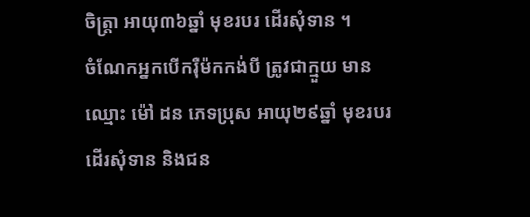ចិត្ត្រា អាយុ៣៦ឆ្នាំ មុខរបរ ដើរសុំទាន ។
ចំណែកអ្នកបើករ៉ឺម៉កកង់បី ត្រូវជាក្មួយ មានឈ្មោះ ម៉ៅ ដន ភេទប្រុស អាយុ២៩ឆ្នាំ មុខរបរ ដើរសុំទាន និងជន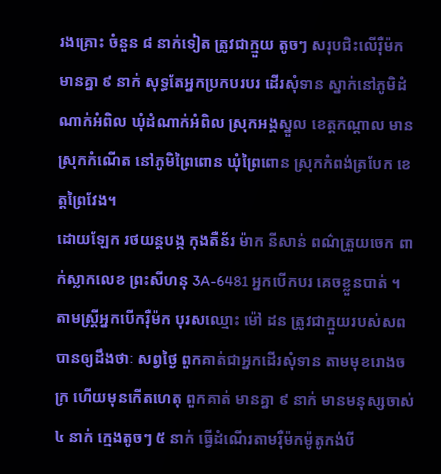រងគ្រោះ ចំនួន ៨ នាក់ទៀត ត្រូវជាក្មួយ តូចៗ សរុបជិះលើរ៉ឺម៉ក មានគ្នា ៩ នាក់ សុទ្ធតែអ្នកប្រកបរបរ ដើរសុំទាន ស្នាក់នៅភូមិដំណាក់អំពិល ឃុំដំណាក់អំពិល ស្រុកអង្គស្នួល ខេត្តកណ្តាល មានស្រុកកំណើត នៅភូមិព្រៃពោន ឃុំព្រៃពោន ស្រុកកំពង់ត្របែក ខេត្តព្រៃវែង។
ដោយឡែក រថយន្តបង្ក កុងតឺន័រ ម៉ាក នីសាន់ ពណ៌ត្រួយចេក ពាក់ស្លាកលេខ ព្រះសីហនុ 3A-6481 អ្នកបើកបរ គេចខ្លួនបាត់ ។
តាមស្ត្រីអ្នកបើករ៉ឺម៉ក បុរសឈ្មោះ ម៉ៅ ដន ត្រូវជាក្មួយរបស់សព បានឲ្យដឹងថាៈ សព្វថ្ងៃ ពួកគាត់ជាអ្នកដើរសុំទាន តាមមុខរោងចក្រ ហើយមុនកើតហេតុ ពួកគាត់ មានគ្នា ៩ នាក់ មានមនុស្សចាស់ ៤ នាក់ ក្មេងតូចៗ ៥ នាក់ ធ្វើដំណើរតាមរ៉ឺម៉កម៉ូតូកង់បី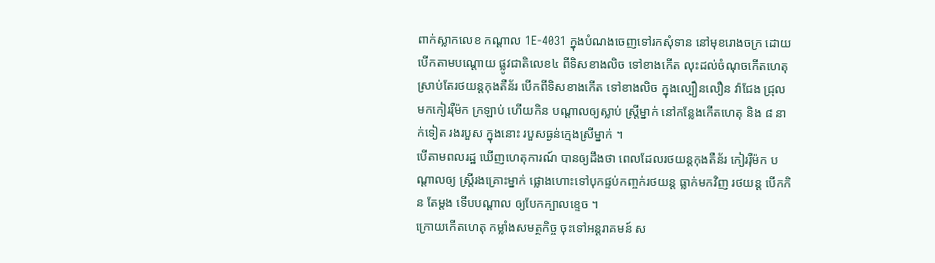ពាក់ស្លាកលេខ កណ្តាល 1E-4031 ក្នុងបំណងចេញទៅរកសុំទាន នៅមុខរោងចក្រ ដោយបើកតាមបណ្តោយ ផ្លូវជាតិលេខ៤ ពីទិសខាងលិច ទៅខាងកើត លុះដល់ចំណុចកើតហេតុ ស្រាប់តែរថយន្តកុងតឺន័រ បើកពីទិសខាងកើត ទៅខាងលិច ក្នុងល្បឿនលឿន វ៉ាជែង ជ្រុលមកកៀររ៉ឺម៉ក ក្រឡាប់ ហើយកិន បណ្តាលឲ្យស្លាប់ ស្ត្រីម្នាក់ នៅកន្លែងកើតហេតុ និង ៨ នាក់ទៀត រងរបួស ក្នុងនោះ របួសធ្ងន់ក្មេងស្រីម្នាក់ ។
បើតាមពលរដ្ឋ ឃើញហេតុការណ៍ បានឲ្យដឹងថា ពេលដែលរថយន្តកុងតឺន័រ កៀររ៉ឺម៉ក បណ្តាលឲ្យ ស្ត្រីរងគ្រោះម្នាក់ ផ្លោងហោះទៅបុកផ្ទប់កញ្ចក់រថយន្ត ធ្លាក់មកវិញ រថយន្ត បើកកិន តែម្តង ទើបបណ្តាល ឲ្យបែកក្បាលខ្ទេច ។
ក្រោយកើតហេតុ កម្លាំងសមត្ថកិច្ច ចុះទៅអន្តរាគមន៍ ស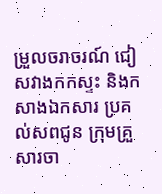ម្រួលចរាចរណ៍ ជៀសវាងកកស្ទះ និងកសាងឯកសារ ប្រគល់សពជូន ក្រុមគ្រួសារចា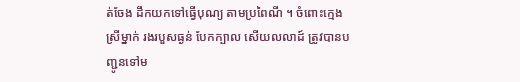ត់ចែង ដឹកយកទៅធ្វើបុណ្យ តាមប្រពៃណី ។ ចំពោះក្មេងស្រីម្នាក់ រងរបួសធ្ងន់ បែកក្បាល សើយលលាដ៍ ត្រូវបានបញ្ជូនទៅម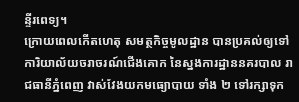ន្ទីរពេទ្យ។
ក្រោយពេលកើតហេតុ សមត្ថកិច្ចមូលដ្ឋាន បានប្រគល់ឲ្យទៅ ការិយាល័យចរាចរណ៍ជើងគោក នៃស្នងការដ្ឋាននគរបាល រាជធានីភ្នំពេញ វាស់វែងយកមធ្យោបាយ ទាំង ២ ទៅរក្សាទុក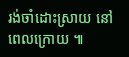រង់ចាំដោះស្រាយ នៅពេលក្រោយ ៕